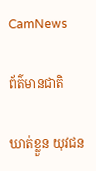CamNews

ព័ត៌មានជាតិ

ឃាត់ខ្លួន យុវជន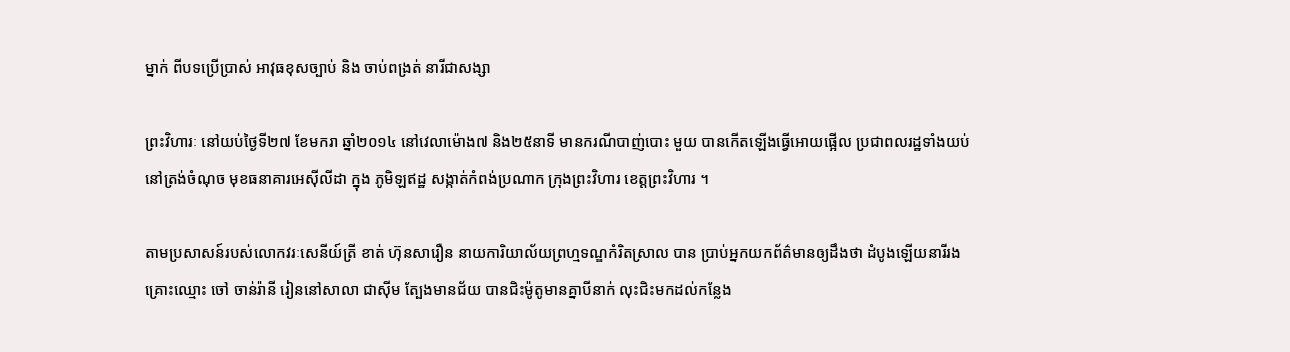ម្នាក់ ពីបទប្រើប្រាស់ អាវុធខុសច្បាប់ និង ចាប់ពង្រត់ នារីជាសង្សា

ព្រះវិហារៈ នៅយប់ថ្ងៃទី២៧ ខែមករា ឆ្នាំ២០១៤ នៅវេលាម៉ោង៧ និង២៥នាទី មានករណីបាញ់បោះ មួយ បានកើតឡើងធ្វើអោយផ្អើល ប្រជាពលរដ្ឋទាំងយប់ នៅត្រង់ចំណុច មុខធនាគារអេស៊ីលីដា ក្នុង ភូមិឡឥដ្ឋ សង្កាត់កំពង់ប្រណាក ក្រុងព្រះវិហារ ខេត្តព្រះវិហារ ។

តាមប្រសាសន៍របស់លោកវរៈសេនីយ៍ត្រី ខាត់ ហ៊ុនសារឿន នាយការិយាល័យព្រហ្មទណ្ឌកំរិតស្រាល បាន ប្រាប់អ្នកយកព័ត៌មានឲ្យដឹងថា ដំបូងឡើយនារីរងគ្រោះឈ្មោះ ចៅ ចាន់រ៉ានី រៀននៅសាលា ជាស៊ីម ត្បែងមានជ័យ បានជិះម៉ូតូមានគ្នាបីនាក់ លុះជិះមកដល់កន្លែង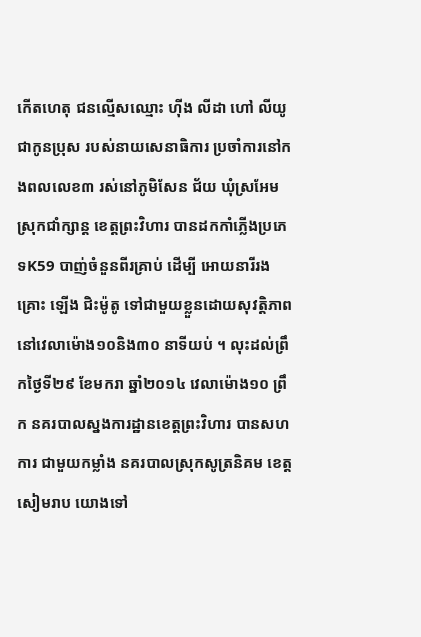កើតហេតុ ជនល្មើសឈ្មោះ ហ៊ីង លីដា ហៅ លីយូ ជាកូនប្រុស របស់នាយសេនាធិការ ប្រចាំការនៅកងពលលេខ៣ រស់នៅភូមិសែន ជ័យ ឃុំស្រអែម ស្រុកជាំក្សាន្ត ខេត្តព្រះវិហារ បានដកកាំភ្លើងប្រភេទK59 បាញ់ចំនួនពីរគ្រាប់ ដើម្បី អោយនារីរងគ្រោះ ឡើង ជិះម៉ូតូ ទៅជាមួយខ្លួនដោយសុវត្តិភាព នៅវេលាម៉ោង១០និង៣០ នាទីយប់ ។ លុះដល់ព្រឹកថ្ងៃទី២៩ ខែមករា ឆ្នាំ២០១៤ វេលាម៉ោង១០ ព្រឹក នគរបាលស្នងការដ្ឋានខេត្តព្រះវិហារ បានសហការ ជាមួយកម្លាំង នគរបាលស្រុកសូត្រនិគម ខេត្តសៀមរាប យោងទៅ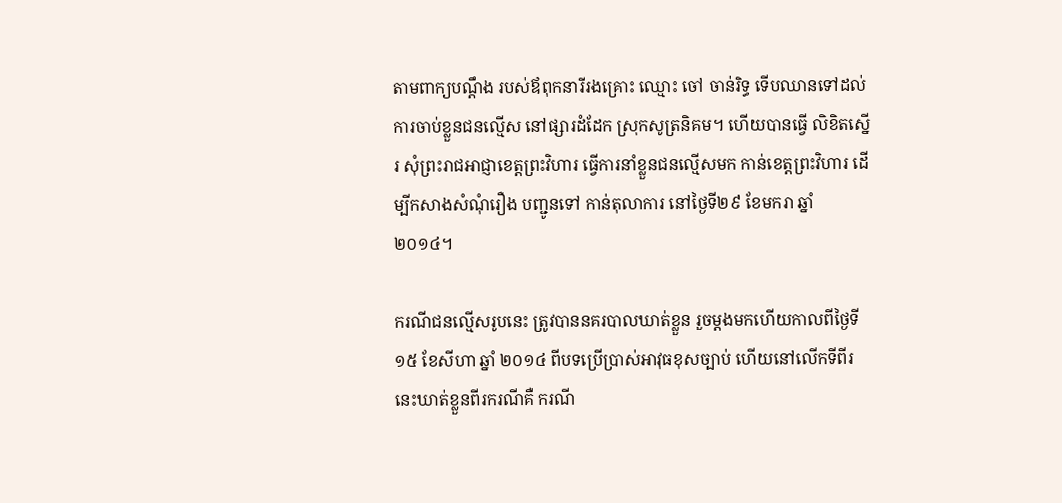តាមពាក្យបណ្តឹង របស់ឪពុកនារីរងគ្រោះ ឈ្មោះ ចៅ ចាន់រិទ្ធ ទើបឈានទៅដល់ការចាប់ខ្លួនជនល្មើស នៅផ្សារដំដែក ស្រុកសូត្រនិគម។ ហើយបានធ្វើ លិខិតស្នើរ សុំព្រះរាជអាជ្ញាខេត្តព្រះវិហារ ធ្វើការនាំខ្លួនជនល្មើសមក កាន់ខេត្តព្រះវិហារ ដើម្បីកសាងសំណុំរឿង បញ្ជូនទៅ កាន់តុលាការ នៅថ្ងៃទី២៩ ខែមករា ឆ្នាំ២០១៤។

ករណីជនល្មើសរូបនេះ ត្រូវបាននគរបាលឃាត់ខ្លួន រួចម្តងមកហើយកាលពីថ្ងៃទី១៥ ខែសីហា ឆ្នាំ ២០១៤ ពីបទប្រើប្រាស់អាវុធខុសច្បាប់ ហើយនៅលើកទីពីរនេះឃាត់ខ្លួនពីរករណីគឺ ករណី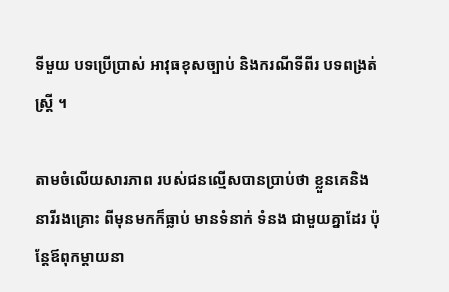ទីមួយ បទប្រើប្រាស់ អាវុធខុសច្បាប់ និងករណីទីពីរ បទពង្រត់ស្ត្រី ។

តាមចំលើយសារភាព របស់ជនល្មើសបានប្រាប់ថា ខ្លួនគេនិងនារីរងគ្រោះ ពីមុនមកក៏ធ្លាប់ មានទំនាក់ ទំនង ជាមួយគ្នាដែរ ប៉ុន្តែឪពុកម្តាយនា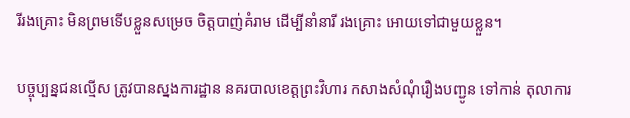រីរងគ្រោះ មិនព្រមទើបខ្លួនសម្រេច ចិត្តបាញ់គំរាម ដើម្បីនាំនារី រងគ្រោះ អោយទៅជាមួយខ្លួន។

បច្ចុប្បន្នជនល្មើស ត្រូវបានស្នងការដ្ឋាន នគរបាលខេត្តព្រះវិហារ កសាងសំណុំរឿងបញ្ជូន ទៅកាន់ តុលាការ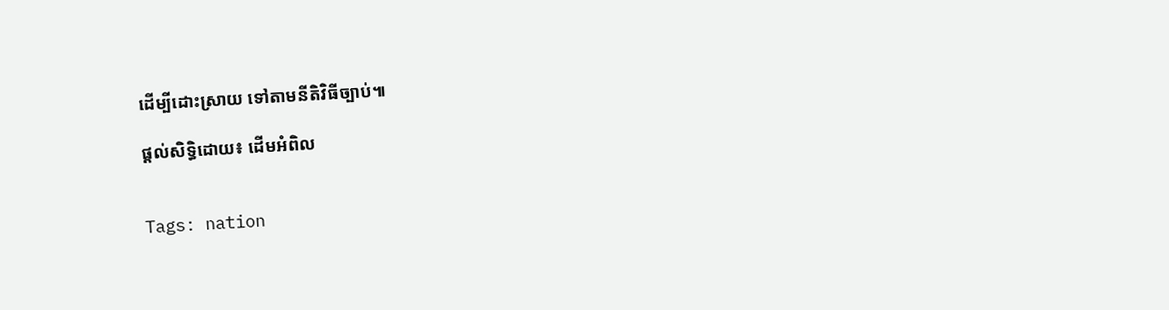ដើម្បីដោះស្រាយ ទៅតាមនីតិវិធីច្បាប់៕

ផ្តល់សិទ្ធិដោយ៖ ដើមអំពិល


Tags: nation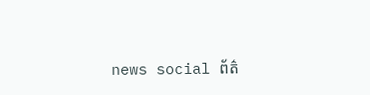news social ព័ត៌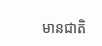មានជាតិ